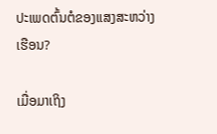ປະເພດຕົ້ນຕໍຂອງແສງສະຫວ່າງເຮືອນ?

ເມື່ອມາເຖິງ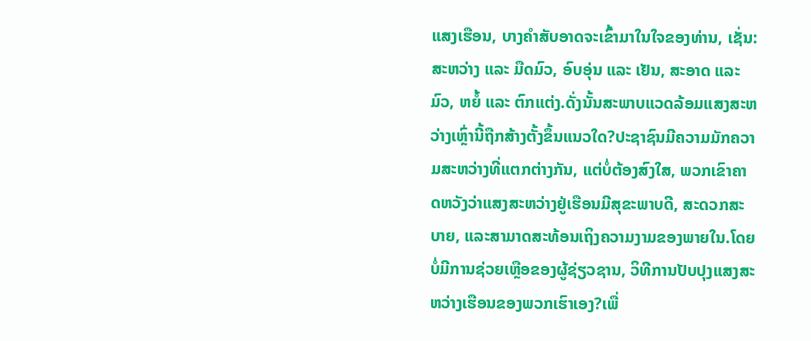ແສງເຮືອນ, ບາງຄຳສັບອາດຈະເຂົ້າມາໃນໃຈຂອງທ່ານ, ເຊັ່ນ: ສະຫວ່າງ ແລະ ມືດມົວ, ອົບອຸ່ນ ແລະ ເຢັນ, ສະອາດ ແລະ ມົວ, ຫຍໍ້ ແລະ ຕົກແຕ່ງ.ດັ່ງນັ້ນສະພາບແວດລ້ອມແສງສະຫວ່າງເຫຼົ່ານີ້ຖືກສ້າງຕັ້ງຂຶ້ນແນວໃດ?ປະຊາຊົນມີຄວາມມັກຄວາມສະຫວ່າງທີ່ແຕກຕ່າງກັນ, ແຕ່ບໍ່ຕ້ອງສົງໃສ, ພວກເຂົາຄາດຫວັງວ່າແສງສະຫວ່າງຢູ່ເຮືອນມີສຸຂະພາບດີ, ສະດວກສະບາຍ, ແລະສາມາດສະທ້ອນເຖິງຄວາມງາມຂອງພາຍໃນ.ໂດຍບໍ່ມີການຊ່ວຍເຫຼືອຂອງຜູ້ຊ່ຽວຊານ, ວິທີການປັບປຸງແສງສະຫວ່າງເຮືອນຂອງພວກເຮົາເອງ?ເພື່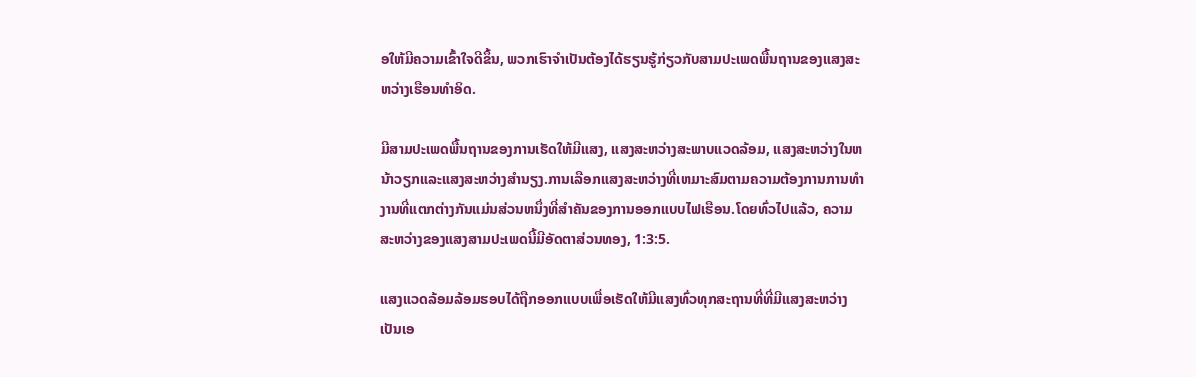ອໃຫ້ມີຄວາມເຂົ້າໃຈດີຂຶ້ນ, ພວກເຮົາຈໍາເປັນຕ້ອງໄດ້ຮຽນຮູ້ກ່ຽວກັບສາມປະເພດພື້ນຖານຂອງແສງສະຫວ່າງເຮືອນທໍາອິດ.

ມີສາມປະເພດພື້ນຖານຂອງການເຮັດໃຫ້ມີແສງ, ແສງສະຫວ່າງສະພາບແວດລ້ອມ, ແສງສະຫວ່າງໃນຫນ້າວຽກແລະແສງສະຫວ່າງສໍານຽງ.ການເລືອກແສງສະຫວ່າງທີ່ເຫມາະສົມຕາມຄວາມຕ້ອງການການທໍາງານທີ່ແຕກຕ່າງກັນແມ່ນສ່ວນຫນຶ່ງທີ່ສໍາຄັນຂອງການອອກແບບໄຟເຮືອນ.ໂດຍທົ່ວໄປແລ້ວ, ຄວາມສະຫວ່າງຂອງແສງສາມປະເພດນີ້ມີອັດຕາສ່ວນທອງ, 1:3:5.

ແສງແວດລ້ອມລ້ອມຮອບໄດ້ຖືກອອກແບບເພື່ອເຮັດໃຫ້ມີແສງທົ່ວທຸກສະຖານທີ່ທີ່ມີແສງສະຫວ່າງເປັນເອ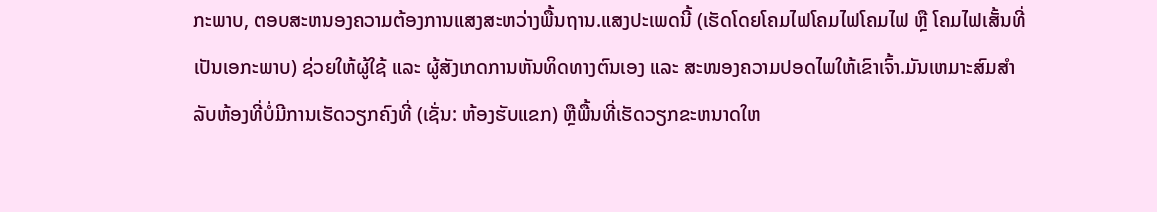ກະພາບ, ຕອບສະຫນອງຄວາມຕ້ອງການແສງສະຫວ່າງພື້ນຖານ.ແສງປະເພດນີ້ (ເຮັດໂດຍໂຄມໄຟໂຄມໄຟໂຄມໄຟ ຫຼື ໂຄມໄຟເສັ້ນທີ່ເປັນເອກະພາບ) ຊ່ວຍໃຫ້ຜູ້ໃຊ້ ແລະ ຜູ້ສັງເກດການຫັນທິດທາງຕົນເອງ ແລະ ສະໜອງຄວາມປອດໄພໃຫ້ເຂົາເຈົ້າ.ມັນເຫມາະສົມສໍາລັບຫ້ອງທີ່ບໍ່ມີການເຮັດວຽກຄົງທີ່ (ເຊັ່ນ: ຫ້ອງຮັບແຂກ) ຫຼືພື້ນທີ່ເຮັດວຽກຂະຫນາດໃຫ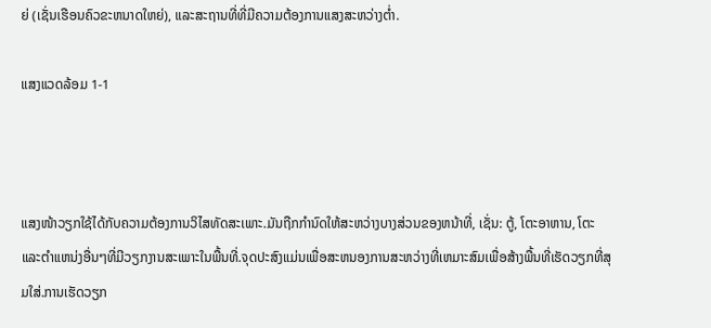ຍ່ (ເຊັ່ນເຮືອນຄົວຂະຫນາດໃຫຍ່), ແລະສະຖານທີ່ທີ່ມີຄວາມຕ້ອງການແສງສະຫວ່າງຕ່ຳ.

ແສງແວດລ້ອມ 1-1



ແສງໜ້າວຽກໃຊ້ໄດ້ກັບຄວາມຕ້ອງການວິໄສທັດສະເພາະ.ມັນຖືກກໍານົດໃຫ້ສະຫວ່າງບາງສ່ວນຂອງຫນ້າທີ່, ເຊັ່ນ: ຕູ້, ໂຕະອາຫານ, ໂຕະແລະຕໍາແຫນ່ງອື່ນໆທີ່ມີວຽກງານສະເພາະໃນພື້ນທີ່.ຈຸດປະສົງແມ່ນເພື່ອສະຫນອງການສະຫວ່າງທີ່ເຫມາະສົມເພື່ອສ້າງພື້ນທີ່ເຮັດວຽກທີ່ສຸມໃສ່.ການເຮັດວຽກ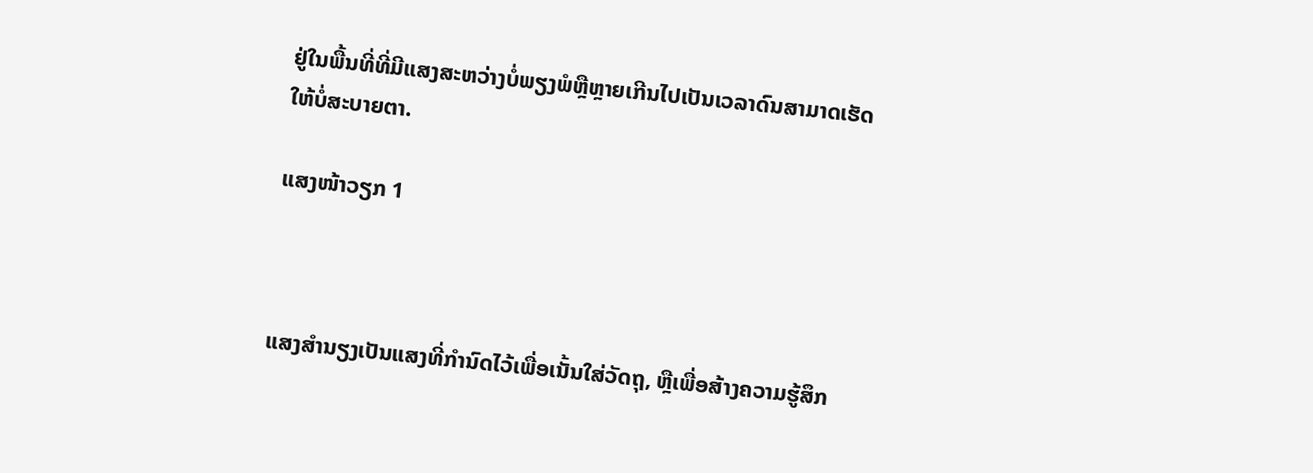ຢູ່ໃນພື້ນທີ່ທີ່ມີແສງສະຫວ່າງບໍ່ພຽງພໍຫຼືຫຼາຍເກີນໄປເປັນເວລາດົນສາມາດເຮັດໃຫ້ບໍ່ສະບາຍຕາ.

ແສງໜ້າວຽກ 1



ແສງສຳນຽງເປັນແສງທີ່ກຳນົດໄວ້ເພື່ອເນັ້ນໃສ່ວັດຖຸ, ຫຼືເພື່ອສ້າງຄວາມຮູ້ສຶກ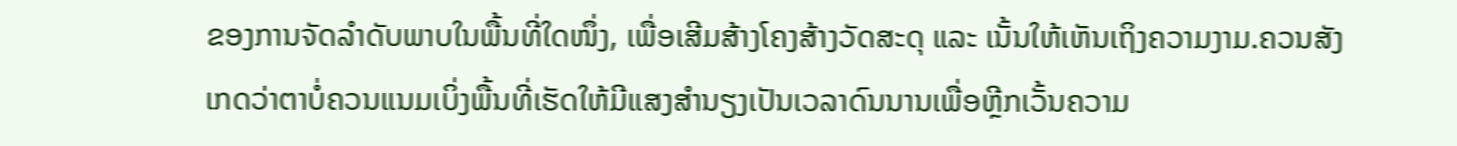ຂອງການຈັດລຳດັບພາບໃນພື້ນທີ່ໃດໜຶ່ງ, ເພື່ອເສີມສ້າງໂຄງສ້າງວັດສະດຸ ແລະ ເນັ້ນໃຫ້ເຫັນເຖິງຄວາມງາມ.ຄວນສັງເກດວ່າຕາບໍ່ຄວນແນມເບິ່ງພື້ນທີ່ເຮັດໃຫ້ມີແສງສໍານຽງເປັນເວລາດົນນານເພື່ອຫຼີກເວັ້ນຄວາມ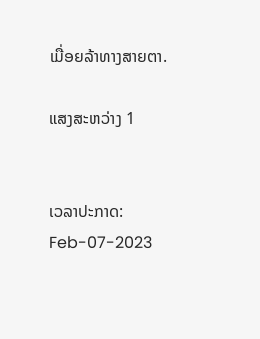ເມື່ອຍລ້າທາງສາຍຕາ.

ແສງສະຫວ່າງ 1


ເວລາປະກາດ: Feb-07-2023